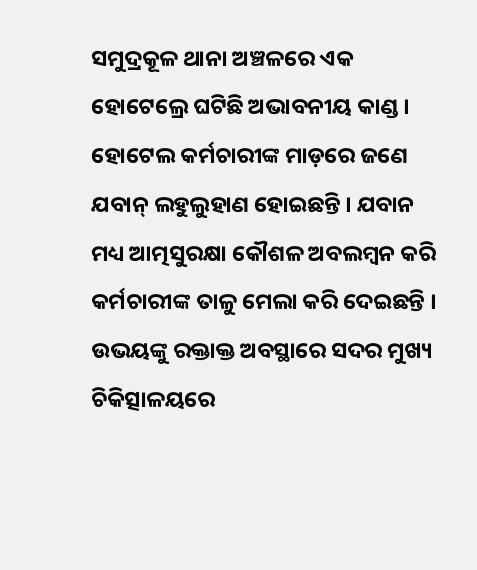ସମୁଦ୍ରକୂଳ ଥାନା ଅଞ୍ଚଳରେ ଏକ ହୋଟେଲ୍ରେ ଘଟିଛି ଅଭାବନୀୟ କାଣ୍ଡ । ହୋଟେଲ କର୍ମଚାରୀଙ୍କ ମାଡ଼ରେ ଜଣେ ଯବାନ୍ ଲହୁଲୁହାଣ ହୋଇଛନ୍ତି । ଯବାନ ମଧ୍ୟ ଆତ୍ମସୁରକ୍ଷା କୌଶଳ ଅବଲମ୍ବନ କରି କର୍ମଚାରୀଙ୍କ ତାଳୁ ମେଲା କରି ଦେଇଛନ୍ତି । ଉଭୟଙ୍କୁ ରକ୍ତାକ୍ତ ଅବସ୍ଥାରେ ସଦର ମୁଖ୍ୟ ଚିକିତ୍ସାଳୟରେ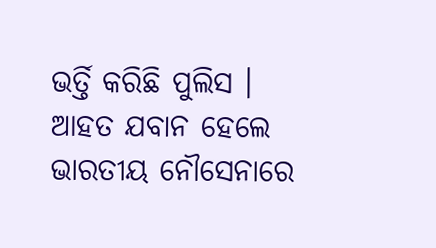ଭର୍ତ୍ତି କରିଛି ପୁଲିସ । ଆହତ ଯବାନ ହେଲେ ଭାରତୀୟ ନୌସେନାରେ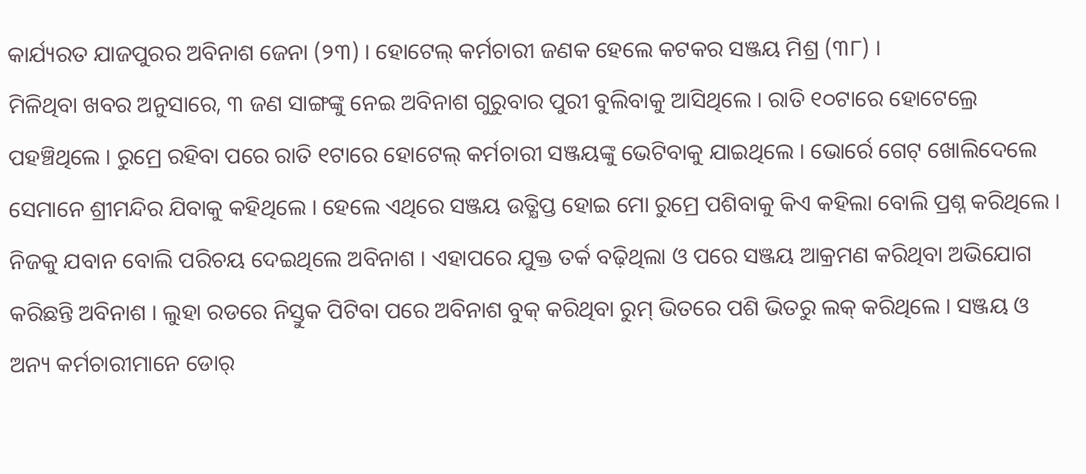କାର୍ଯ୍ୟରତ ଯାଜପୁରର ଅବିନାଶ ଜେନା (୨୩) । ହୋଟେଲ୍ କର୍ମଚାରୀ ଜଣକ ହେଲେ କଟକର ସଞ୍ଜୟ ମିଶ୍ର (୩୮) ।
ମିଳିଥିବା ଖବର ଅନୁସାରେ, ୩ ଜଣ ସାଙ୍ଗଙ୍କୁ ନେଇ ଅବିନାଶ ଗୁରୁବାର ପୁରୀ ବୁଲିବାକୁ ଆସିଥିଲେ । ରାତି ୧୦ଟାରେ ହୋଟେଲ୍ରେ ପହଞ୍ଚିଥିଲେ । ରୁମ୍ରେ ରହିବା ପରେ ରାତି ୧ଟାରେ ହୋଟେଲ୍ କର୍ମଚାରୀ ସଞ୍ଜୟଙ୍କୁ ଭେଟିବାକୁ ଯାଇଥିଲେ । ଭୋର୍ରେ ଗେଟ୍ ଖୋଲିଦେଲେ ସେମାନେ ଶ୍ରୀମନ୍ଦିର ଯିବାକୁ କହିଥିଲେ । ହେଲେ ଏଥିରେ ସଞ୍ଜୟ ଉତ୍କ୍ଷିପ୍ତ ହୋଇ ମୋ ରୁମ୍ରେ ପଶିବାକୁ କିଏ କହିଲା ବୋଲି ପ୍ରଶ୍ନ କରିଥିଲେ । ନିଜକୁ ଯବାନ ବୋଲି ପରିଚୟ ଦେଇଥିଲେ ଅବିନାଶ । ଏହାପରେ ଯୁକ୍ତ ତର୍କ ବଢ଼ିଥିଲା ଓ ପରେ ସଞ୍ଜୟ ଆକ୍ରମଣ କରିଥିବା ଅଭିଯୋଗ କରିଛନ୍ତି ଅବିନାଶ । ଲୁହା ରଡରେ ନିସ୍ତୁକ ପିଟିବା ପରେ ଅବିନାଶ ବୁକ୍ କରିଥିବା ରୁମ୍ ଭିତରେ ପଶି ଭିତରୁ ଲକ୍ କରିଥିଲେ । ସଞ୍ଜୟ ଓ ଅନ୍ୟ କର୍ମଚାରୀମାନେ ଡୋର୍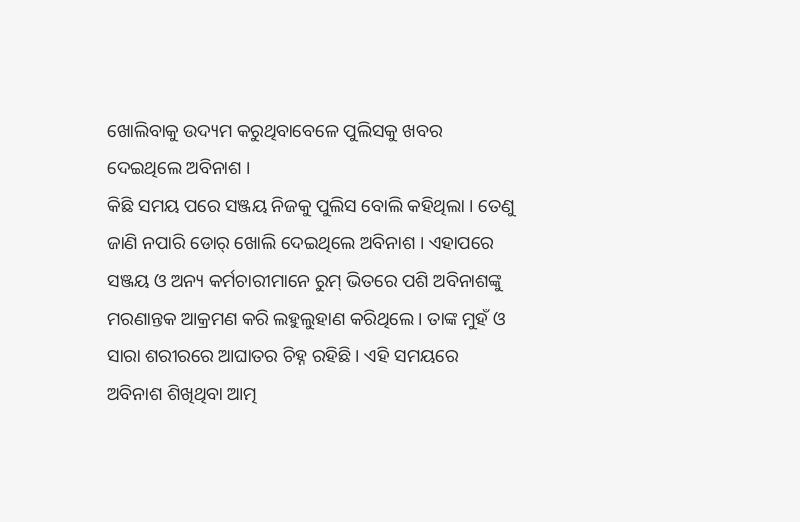ଖୋଲିବାକୁ ଉଦ୍ୟମ କରୁଥିବାବେଳେ ପୁଲିସକୁ ଖବର ଦେଇଥିଲେ ଅବିନାଶ ।
କିଛି ସମୟ ପରେ ସଞ୍ଜୟ ନିଜକୁ ପୁଲିସ ବୋଲି କହିଥିଲା । ତେଣୁ ଜାଣି ନପାରି ଡୋର୍ ଖୋଲି ଦେଇଥିଲେ ଅବିନାଶ । ଏହାପରେ ସଞ୍ଜୟ ଓ ଅନ୍ୟ କର୍ମଚାରୀମାନେ ରୁମ୍ ଭିତରେ ପଶି ଅବିନାଶଙ୍କୁ ମରଣାନ୍ତକ ଆକ୍ରମଣ କରି ଲହୁଲୁହାଣ କରିଥିଲେ । ତାଙ୍କ ମୁହଁ ଓ ସାରା ଶରୀରରେ ଆଘାତର ଚିହ୍ନ ରହିଛି । ଏହି ସମୟରେ ଅବିନାଶ ଶିଖିଥିବା ଆତ୍ମ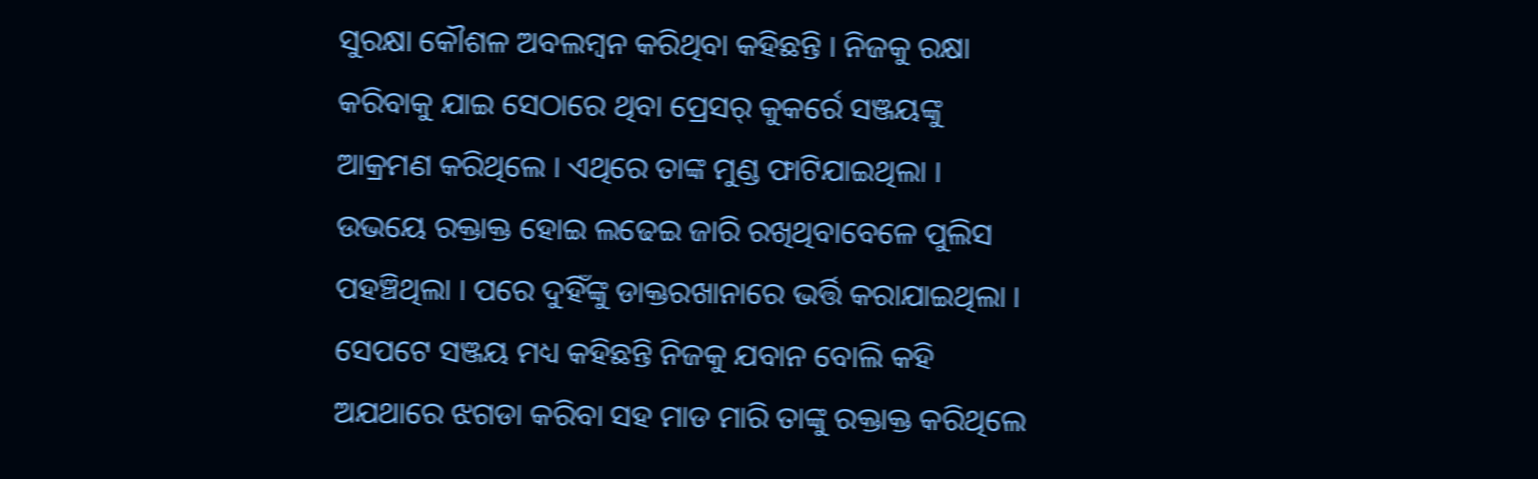ସୁରକ୍ଷା କୌଶଳ ଅବଲମ୍ବନ କରିଥିବା କହିଛନ୍ତି । ନିଜକୁ ରକ୍ଷା କରିବାକୁ ଯାଇ ସେଠାରେ ଥିବା ପ୍ରେସର୍ କୁକର୍ରେ ସଞ୍ଜୟଙ୍କୁ ଆକ୍ରମଣ କରିଥିଲେ । ଏଥିରେ ତାଙ୍କ ମୁଣ୍ଡ ଫାଟିଯାଇଥିଲା । ଉଭୟେ ରକ୍ତାକ୍ତ ହୋଇ ଲଢେଇ ଜାରି ରଖିଥିବାବେଳେ ପୁଲିସ ପହଞ୍ଚିଥିଲା । ପରେ ଦୁହିଁଙ୍କୁ ଡାକ୍ତରଖାନାରେ ଭର୍ତ୍ତି କରାଯାଇଥିଲା । ସେପଟେ ସଞ୍ଜୟ ମଧ୍ୟ କହିଛନ୍ତି ନିଜକୁ ଯବାନ ବୋଲି କହି ଅଯଥାରେ ଝଗଡା କରିବା ସହ ମାଡ ମାରି ତାଙ୍କୁ ରକ୍ତାକ୍ତ କରିଥିଲେ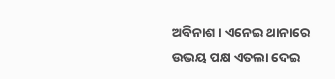ଅବିନାଶ । ଏନେଇ ଥାନାରେ ଉଭୟ ପକ୍ଷ ଏତଲା ଦେଇ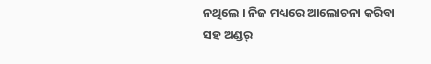ନଥିଲେ । ନିଜ ମଧ୍ୟରେ ଆଲୋଚନା କରିବା ସହ ଅଣ୍ଡର୍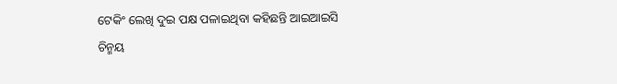ଟେକିଂ ଲେଖି ଦୁଇ ପକ୍ଷ ପଳାଇଥିବା କହିଛନ୍ତି ଆଇଆଇସି ଚିନ୍ମୟ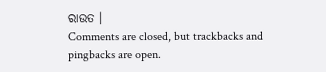ରାଉତ ।
Comments are closed, but trackbacks and pingbacks are open.